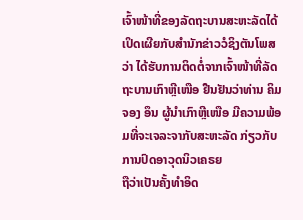ເຈົ້າໜ້າທີ່ຂອງລັດຖະບານສະຫະລັດໄດ້ເປິດເຜີຍກັບສຳນັກຂ່າວວໍຊິງຕັນໂພສວ່າ ໄດ້ຮັບການຕິດຕໍ່ຈາກເຈົ້າໜ້າທີ່ລັດຖະບານເກົາຫຼີເໜືອ ຢືນຢັນວ່າທ່ານ ຄິມ ຈອງ ອຶນ ຜູ້ນຳເກົາຫຼີເໜືອ ມີຄວາມພ້ອມທີ່ຈະເຈລະຈາກັບສະຫະລັດ ກ່ຽວກັບການປົດອາວຸດນິວເຄຣຍ
ຖືວ່າເປັນຄັ້ງທຳອິດ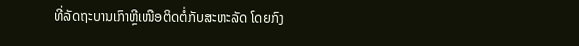ທີ່ລັດຖະບານເກົາຫຼີເໜືອຕິດຕໍ່ກັບສະຫະລັດ ໂດຍກົງ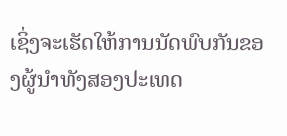ເຊິ່ງຈະເຮັດໃຫ້ການນັດພົບກັນຂອງຜູ້ນຳທັງສອງປະເທດ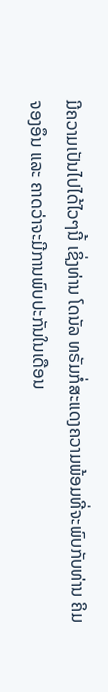ມີຄວາມເປັນໄປໄດ້ໄວໆນີ້ ເຊິ່ງທ່ານ ໂດນັລ ທຣັມກໍ່ສະແດງຄວາມພ້ອມທີ່ຈະພົບກັບທ່ານ ຄິມຈອງອຶນ ແລະ ຄາດວ່າຈະມີການພົບປະກັນໃນເດືອນ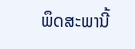ພຶດສະພານີ້